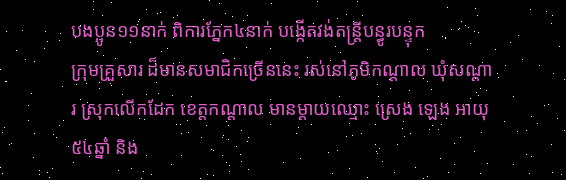បងប្អូន១១នាក់ ពិការភ្នែក៤នាក់ បង្កើតវង់តន្ត្រីបន្ធូរបន្ទុក
ក្រុមគ្រួសារ ដ៏មានសមាជិកច្រើននេះ រស់នៅភូមិកណ្តាល ឃុំសណ្តារ ស្រុកលើកដែក ខេត្តកណ្តាល មានម្តាយឈ្មោះ ស្រេង ឡេង អាយុ៥៤ឆ្នាំ និង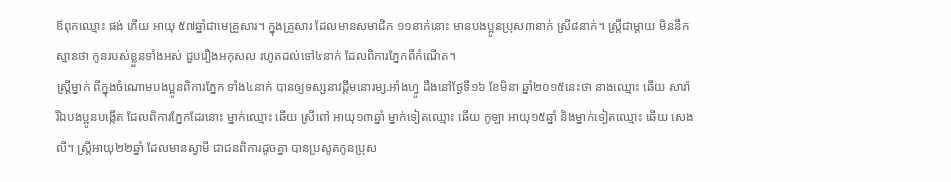ឪពុកឈ្មោះ ផង់ ភើយ អាយុ ៥៧ឆ្នាំជាមេគ្រួសារ។ ក្នុងគ្រួសារ ដែលមានសមាជិក ១១នាក់នោះ មានបងប្អូនប្រុស៣នាក់ ស្រី៨នាក់។ ស្រ្តីជាម្តាយ មិននឹកស្មានថា កូនរបស់ខ្លួនទាំងអស់ ជួបរឿងអកុសល រហូតដល់ទៅ៤នាក់ ដែលពិការភ្នែកពីកំណើត។
ស្រ្តីម្នាក់ ពីក្នុងចំណោមបងប្អូនពិការភ្នែក ទាំង៤នាក់ បានឲ្យទស្សនាវដ្តីមនោរម្យ.អាំងហ្វូ ដឹងនៅថ្ងែទី១៦ ខែមិនា ឆ្នាំ២០១៥នេះថា នាងឈ្មោះ ឆើយ សារ៉ា រីឯបងប្អូនបង្កើត ដែលពិការភ្នែកដែរនោះ ម្នាក់ឈ្មោះ ឆើយ ស្រីពៅ អាយុ១៣ឆ្នាំ ម្នាក់ទៀតឈ្មោះ ឆើយ កូឡា អាយុ១៥ឆ្នាំ និងម្នាក់ទៀតឈ្មោះ ឆើយ សេងលី។ ស្ត្រីអាយុ២២ឆ្នាំ ដែលមានស្វាមី ជាជនពិការដូចគ្នា បានប្រសូតកូនប្រុស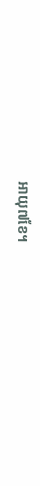អាយុ៧ខែ។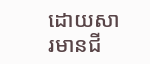ដោយសារមានជី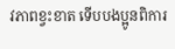វភាពខ្វះខាត ទើបបងប្អូនពិការ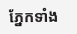ភ្នែកទាំង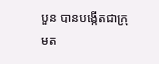បួន បានបង្កើតជាក្រុមត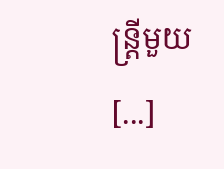ន្រ្តីមួយ [...]